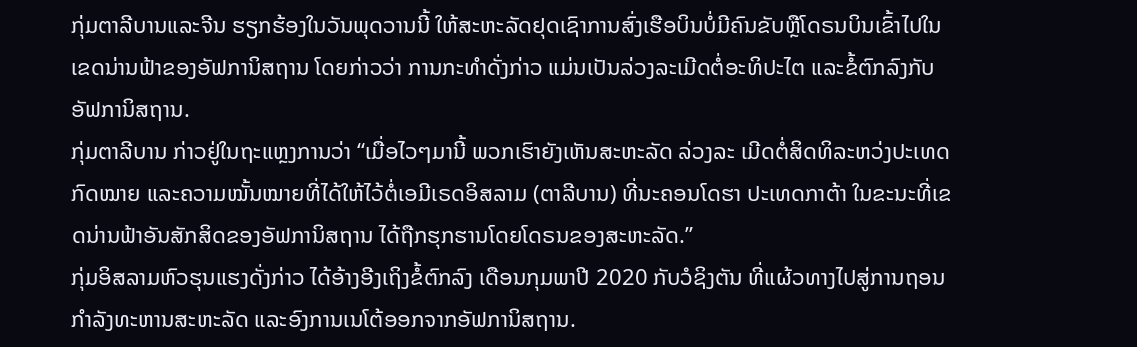ກຸ່ມຕາລີບານແລະຈີນ ຮຽກຮ້ອງໃນວັນພຸດວານນີ້ ໃຫ້ສະຫະລັດຢຸດເຊົາການສົ່ງເຮືອບິນບໍ່ມີຄົນຂັບຫຼືໂດຣນບິນເຂົ້າໄປໃນເຂດນ່ານຟ້າຂອງອັຟການິສຖານ ໂດຍກ່າວວ່າ ການກະທຳດັ່ງກ່າວ ແມ່ນເປັນລ່ວງລະເມີດຕໍ່ອະທິປະໄຕ ແລະຂໍ້ຕົກລົງກັບ ອັຟການິສຖານ.
ກຸ່ມຕາລີບານ ກ່າວຢູ່ໃນຖະແຫຼງການວ່າ “ເມື່ອໄວໆມານີ້ ພວກເຮົາຍັງເຫັນສະຫະລັດ ລ່ວງລະ ເມີດຕໍ່ສິດທິລະຫວ່ງປະເທດ ກົດໝາຍ ແລະຄວາມໝັ້ນໝາຍທີ່ໄດ້ໃຫ້ໄວ້ຕໍ່ເອມີເຣດອິສລາມ (ຕາລີບານ) ທີ່ນະຄອນໂດຮາ ປະເທດກາຕ້າ ໃນຂະນະທີ່ເຂດນ່ານຟ້າອັນສັກສິດຂອງອັຟການິສຖານ ໄດ້ຖືກຮຸກຮານໂດຍໂດຣນຂອງສະຫະລັດ.”
ກຸ່ມອິສລາມຫົວຮຸນແຮງດັ່ງກ່າວ ໄດ້ອ້າງອີງເຖິງຂໍ້ຕົກລົງ ເດືອນກຸມພາປີ 2020 ກັບວໍຊິງຕັນ ທີ່ແຜ້ວທາງໄປສູ່ການຖອນກຳລັງທະຫານສະຫະລັດ ແລະອົງການເນໂຕ້ອອກຈາກອັຟການິສຖານ.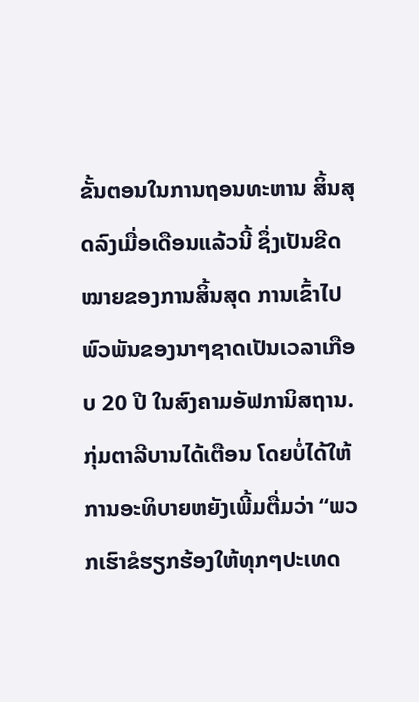ຂັ້ນຕອນໃນການຖອນທະຫານ ສິ້ນສຸດລົງເມື່ອເດືອນແລ້ວນີ້ ຊຶ່ງເປັນຂີດໝາຍຂອງການສິ້ນສຸດ ການເຂົ້າໄປພົວພັນຂອງນາໆຊາດເປັນເວລາເກືອບ 20 ປີ ໃນສົງຄາມອັຟການິສຖານ.
ກຸ່ມຕາລີບານໄດ້ເຕືອນ ໂດຍບໍ່ໄດ້ໃຫ້ການອະທິບາຍຫຍັງເພີ້ມຕື່ມວ່າ “ພວກເຮົາຂໍຮຽກຮ້ອງໃຫ້ທຸກໆປະເທດ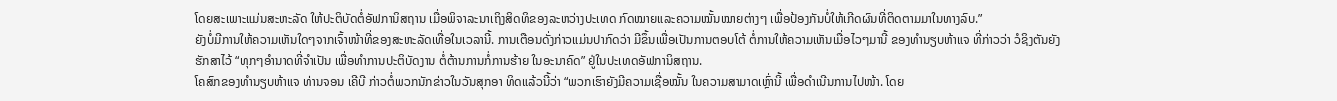ໂດຍສະເພາະແມ່ນສະຫະລັດ ໃຫ້ປະຕິບັດຕໍ່ອັຟການິສຖານ ເມື່ອພິຈາລະນາເຖິງສິດທິຂອງລະຫວ່າງປະເທດ ກົດໝາຍແລະຄວາມໝັ້ນໝາຍຕ່າງໆ ເພື່ອປ້ອງກັນບໍ່ໃຫ້ເກີດຜົນທີ່ຕິດຕາມມາໃນທາງລົບ.”
ຍັງບໍ່ມີການໃຫ້ຄວາມເຫັນໃດໆຈາກເຈົ້າໜ້າທີ່ຂອງສະຫະລັດເທື່ອໃນເວລານີ້. ການເຕືອນດັ່ງກ່າວແມ່ນປາກົດວ່າ ມີຂຶ້ນເພື່ອເປັນການຕອບໂຕ້ ຕໍ່ການໃຫ້ຄວາມເຫັນເມື່ອໄວໆມານີ້ ຂອງທຳນຽບຫ້າແຈ ທີ່ກ່າວວ່າ ວໍຊິງຕັນຍັງຮັກສາໄວ້ “ທຸກໆອຳນາດທີ່ຈຳເປັນ ເພື່ອທຳການປະຕິບັດງານ ຕໍ່ຕ້ານການກໍ່ການຮ້າຍ ໃນອະນາຄົດ” ຢູ່ໃນປະເທດອັຟການິສຖານ.
ໂຄສົກຂອງທຳນຽບຫ້າແຈ ທ່ານຈອນ ເຄີບີ ກ່າວຕໍ່ພວກນັກຂ່າວໃນວັນສຸກອາ ທິດແລ້ວນີ້ວ່າ “ພວກເຮົາຍັງມີຄວາມເຊື່ອໝັ້ນ ໃນຄວາມສາມາດເຫຼົ່ານີ້ ເພື່ອດຳເນີນການໄປໜ້າ. ໂດຍ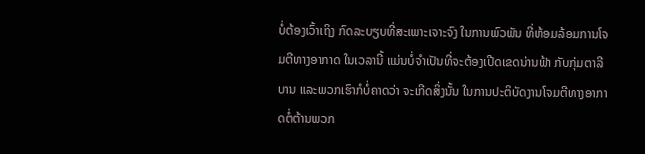ບໍ່ຕ້ອງເວົ້າເຖິງ ກົດລະບຽບທີ່ສະເພາະເຈາະຈົງ ໃນການພົວພັນ ທີ່ຫ້ອມລ້ອມການໂຈມຕີທາງອາກາດ ໃນເວລານີ້ ແມ່ນບໍ່ຈຳເປັນທີ່ຈະຕ້ອງເປີດເຂດນ່ານຟ້າ ກັບກຸ່ມຕາລີບານ ແລະພວກເຮົາກໍບໍ່ຄາດວ່າ ຈະເກີດສິ່ງນັ້ນ ໃນການປະຕິບັດງານໂຈມຕີທາງອາກາດຕໍ່ຕ້ານພວກ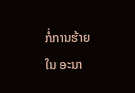ກໍ່ການຮ້າຍ ໃນ ອະນາ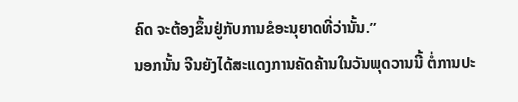ຄົດ ຈະຕ້ອງຂຶ້ນຢູ່ກັບການຂໍອະນຸຍາດທີ່ວ່ານັ້ນ.”
ນອກນັ້ນ ຈີນຍັງໄດ້ສະແດງການຄັດຄ້ານໃນວັນພຸດວານນີ້ ຕໍ່ການປະ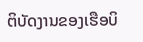ຕິບັດງານຂອງເຮືອບິ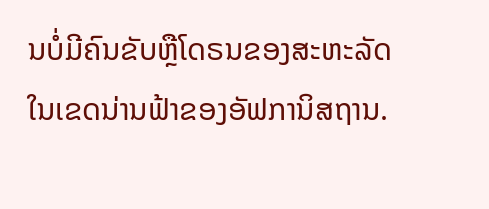ນບໍ່ມີຄົນຂັບຫຼືໂດຣນຂອງສະຫະລັດ ໃນເຂດນ່ານຟ້າຂອງອັຟການິສຖານ.